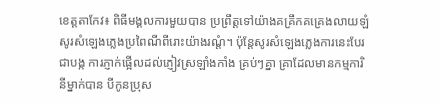ខេត្ដតាកែវ៖ ពិធីមង្គលការមួយបាន ប្រព្រឹត្ដទៅយ៉ាងគគ្រឹកគគ្រេងលាយឡំ សូរសំឡេងភ្លេងប្រពៃណីពីរោះយ៉ាងរណ្ដំ។ ប៉ុន្ដែសូរសំឡេងភ្លេងការនេះបែរជាបង្ក ការភ្ញាក់ផ្អើលដល់ភ្ញៀវស្រឡាំងកាំង គ្រប់ៗគ្នា គ្រាដែលមានកម្មការិនីម្នាក់បាន បីកូនប្រុស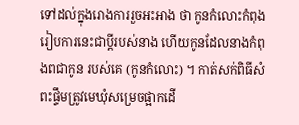ទៅដល់ក្នុងរោងការរួចអះអាង ថា កូនកំលោះកំពុងរៀបការនេះជាប្ដីរបស់នាង ហើយកូនដែលនាងកំពុងពជាកូន របស់គេ (កូនកំលោះ) ។ កាត់សក់ពិធីសំពះផ្ទឹមត្រូវមេឃុំសម្រេចផ្អាកដើ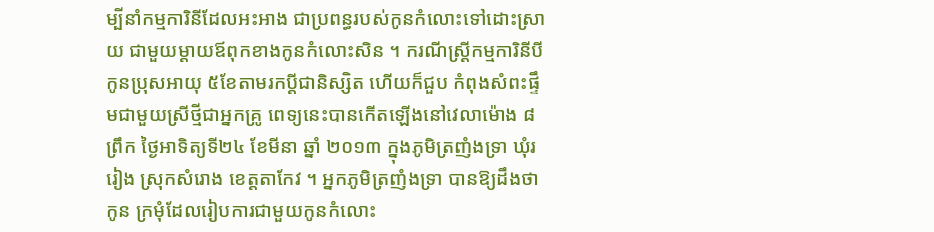ម្បីនាំកម្មការិនីដែលអះអាង ជាប្រពន្ធរបស់កូនកំលោះទៅដោះស្រាយ ជាមួយម្ដាយឪពុកខាងកូនកំលោះសិន ។ ករណីស្ដ្រីកម្មការិនីបីកូនប្រុសអាយុ ៥ខែតាមរកប្ដីជានិស្សិត ហើយក៏ជួប កំពុងសំពះផ្ទឹមជាមួយស្រីថ្មីជាអ្នកគ្រូ ពេទ្យនេះបានកើតឡើងនៅវេលាម៉ោង ៨ព្រឹក ថ្ងៃអាទិត្យទី២៤ ខែមីនា ឆ្នាំ ២០១៣ ក្នុងភូមិត្រញំងទ្រា ឃុំររៀង ស្រុកសំរោង ខេត្ដតាកែវ ។ អ្នកភូមិត្រញំងទ្រា បានឱ្យដឹងថា កូន ក្រមុំដែលរៀបការជាមួយកូនកំលោះ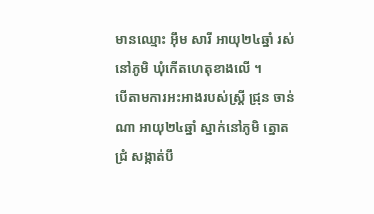មានឈ្មោះ អ៊ឹម សារី អាយុ២៤ឆ្នាំ រស់ នៅភូមិ ឃុំកើតហេតុខាងលើ ។
បើតាមការអះអាងរបស់ស្ដ្រី ជ្រុន ចាន់ណា អាយុ២៤ឆ្នាំ ស្នាក់នៅភូមិ ត្នោតជ្រំ សង្កាត់បឹ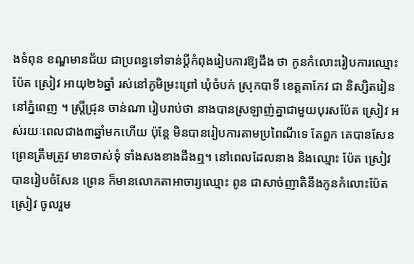ងទំពុន ខណ្ឌមានជ័យ ជាប្រពន្ធទៅទាន់ប្ដីកំពុងរៀបការឱ្យដឹង ថា កូនកំលោះរៀបការឈ្មោះ ប៉ែត ស្រៀវ អាយុ២៦ឆ្នាំ រស់នៅភូមិម្រះព្រៅ ឃុំចំបក់ ស្រុកបាទី ខេត្ដតាកែវ ជា និស្សិតរៀននៅភ្នំពេញ ។ ស្ដ្រីជ្រុន ចាន់ណា រៀបរាប់ថា នាងបានស្រឡាញ់គ្នាជាមួយបុរសប៉ែត ស្រៀវ អស់រយៈពេលជាង៣ឆ្នាំមកហើយ ប៉ុន្ដែ មិនបានរៀបការតាមប្រពៃណីទេ តែពួក គេបានសែនព្រេនត្រឹមត្រូវ មានចាស់ទុំ ទាំងសងខាងដឹងឮ។ នៅពេលដែលនាង និងឈ្មោះ ប៉ែត ស្រៀវ បានរៀបចំសែន ព្រេន ក៏មានលោកតាអាចារ្យឈ្មោះ ពូន ជាសាច់ញាតិនឹងកូនកំលោះប៉ែត ស្រៀវ ចូលរួម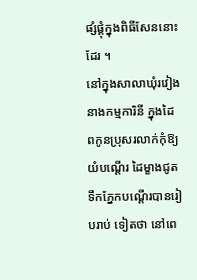ផ្សំផ្គុំក្នុងពិធីសែននោះដែរ ។
នៅក្នុងសាលាឃុំរវៀង នាងកម្មការិនី ក្នុងដៃពកូនប្រុសរលាក់កុំឱ្យយំបណ្ដើរ ដៃម្ខាងជូតទឹកភ្នែកបណ្ដើរបានរៀបរាប់ ទៀតថា នៅពេ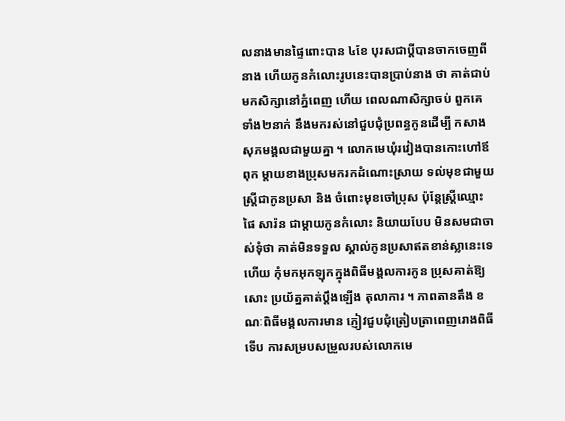លនាងមានផ្ទៃពោះបាន ៤ខែ បុរសជាប្ដីបានចាកចេញពីនាង ហើយកូនកំលោះរូបនេះបានប្រាប់នាង ថា គាត់ជាប់មកសិក្សានៅភ្នំពេញ ហើយ ពេលណាសិក្សាចប់ ពួកគេទាំង២នាក់ នឹងមករស់នៅជួបជុំប្រពន្ធកូនដើម្បី កសាងសុភមង្គលជាមួយគ្នា ។ លោកមេឃុំរវៀងបានកោះហៅឪពុក ម្ដាយខាងប្រុសមករកដំណោះស្រាយ ទល់មុខជាមួយស្ដ្រីជាកូនប្រសា និង ចំពោះមុខចៅប្រុស ប៉ុន្ដែស្ដ្រីឈ្មោះ ផៃ សារ៉ន ជាម្ដាយកូនកំលោះ និយាយបែប មិនសមជាចាស់ទុំថា គាត់មិនទទួល ស្គាល់កូនប្រសាឥតខាន់ស្លានេះទេ ហើយ កុំមកអុកឡុកក្នុងពិធីមង្គលការកូន ប្រុសគាត់ឱ្យសោះ ប្រយ័ត្នគាត់ប្ដឹងឡើង តុលាការ ។ ភាពតានតឹង ខណៈពិធីមង្គលការមាន ភ្ញៀវជួបជុំត្រៀបត្រាពេញរោងពិធី ទើប ការសម្របសម្រួលរបស់លោកមេ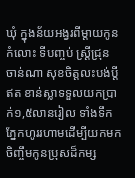ឃុំ ក្នុងន័យអង្វរពីម្ដាយកូនកំលោះ ទីបញ្ចប់ ស្ដ្រីជ្រុន ចាន់ណា សុខចិត្ដលះបង់ប្ដីឥត ខាន់ស្លាទទួលយកប្រាក់១,៥លានរៀល ទាំងទឹកភ្នែកហូររហាមដើម្បីយកមក ចិញ្ចឹមកូនប្រុសដ៏កម្ស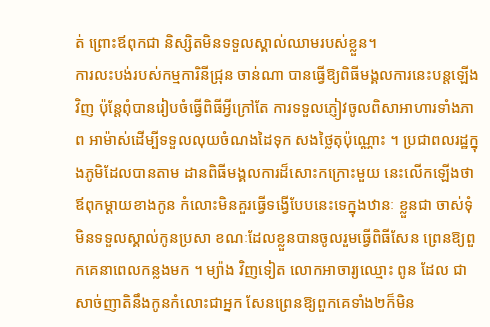ត់ ព្រោះឪពុកជា និស្សិតមិនទទួលស្គាល់ឈាមរបស់ខ្លួន។
ការលះបង់របស់កម្មការិនីជ្រុន ចាន់ណា បានធ្វើឱ្យពិធីមង្គលការនេះបន្ដឡើង វិញ ប៉ុន្ដែពុំបានរៀបចំធ្វើពិធីអ្វីក្រៅតែ ការទទួលភ្ញៀវចូលពិសាអាហារទាំងភាព អាម៉ាស់ដើម្បីទទួលលុយចំណងដៃទុក សងថ្លៃតុប៉ុណ្ណោះ ។ ប្រជាពលរដ្ឋក្នុងភូមិដែលបានតាម ដានពិធីមង្គលការដ៏សោះកក្រោះមួយ នេះលើកឡើងថា ឪពុកម្ដាយខាងកូន កំលោះមិនគួរធ្វើទង្វើបែបនេះទេក្នុងឋានៈ ខ្លួនជា ចាស់ទុំ មិនទទួលស្គាល់កូនប្រសា ខណៈដែលខ្លួនបានចូលរួមធ្វើពិធីសែន ព្រេនឱ្យពួកគេនាពេលកន្លងមក ។ ម្យ៉ាង វិញទៀត លោកអាចារ្យឈ្មោះ ពូន ដែល ជាសាច់ញាតិនឹងកូនកំលោះជាអ្នក សែនព្រេនឱ្យពួកគេទាំង២ក៏មិន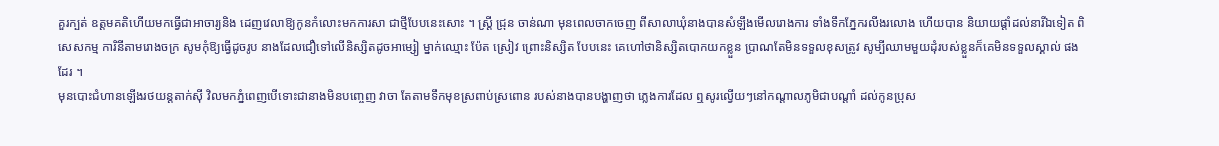គួរក្បត់ ឧត្ដមគតិហើយមកធ្វើជាអាចារ្យនិង ដេញវេលាឱ្យកូនកំលោះមកការសា ជាថ្មីបែបនេះសោះ ។ ស្ដ្រី ជ្រុន ចាន់ណា មុនពេលចាកចេញ ពីសាលាឃុំនាងបានសំឡឹងមើលរោងការ ទាំងទឹកភ្នែករលីងរលោង ហើយបាន និយាយផ្ដាំដល់នារីឯទៀត ពិសេសកម្ម ការិនីតាមរោងចក្រ សូមកុំឱ្យធ្វើដូចរូប នាងដែលជឿទៅលើនិស្សិតដូចអាម្សៀ ម្នាក់ឈ្មោះ ប៉ែត ស្រៀវ ព្រោះនិស្សិត បែបនេះ គេហៅថានិស្សិតបោកយកខ្លួន ប្រាណតែមិនទទួលខុសត្រូវ សូម្បីឈាមមួយដុំរបស់ខ្លួនក៏គេមិនទទួលស្គាល់ ផងដែរ ។
មុនបោះជំហានឡើងរថយន្ដតាក់ស៊ី វិលមកភ្នំពេញបើទោះជានាងមិនបញ្ចេញ វាចា តែតាមទឹកមុខស្រពាប់ស្រពោន របស់នាងបានបង្ហាញថា ភ្លេងការដែល ឮសូរល្វើយៗនៅកណ្ដាលភូមិជាបណ្ដាំ ដល់កូនប្រុស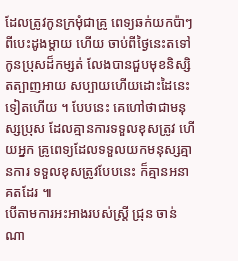ដែលត្រូវកូនក្រមុំជាគ្រូ ពេទ្យឆក់យកប៉ាៗពីបេះដូងម្ដាយ ហើយ ចាប់ពីថ្ងៃនេះតទៅកូនប្រុសដ៏កម្សត់ លែងបានជួបមុខនិស្សិតត្បាញអាយ សប្បាយហើយដោះដៃនេះទៀតហើយ ។ បែបនេះ គេហៅថាជាមនុស្សប្រុស ដែលគ្មានការទទួលខុសត្រូវ ហើយអ្នក គ្រូពេទ្យដែលទទួលយកមនុស្សគ្មានការ ទទួលខុសត្រូវបែបនេះ ក៏គ្មានអនាគតដែរ ៕
បើតាមការអះអាងរបស់ស្ដ្រី ជ្រុន ចាន់ណា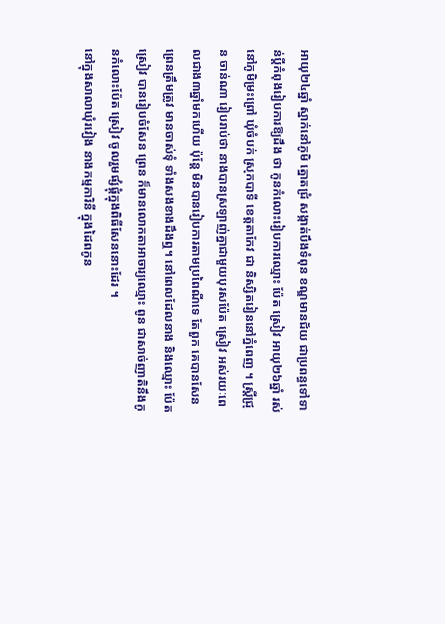អាយុ២៤ឆ្នាំ ស្នាក់នៅភូមិ ត្នោតជ្រំ សង្កាត់បឹងទំពុន ខណ្ឌមានជ័យ ជាប្រពន្ធទៅទាន់ប្ដីកំពុងរៀបការឱ្យដឹង ថា កូនកំលោះរៀបការឈ្មោះ ប៉ែត ស្រៀវ អាយុ២៦ឆ្នាំ រស់នៅភូមិម្រះព្រៅ ឃុំចំបក់ ស្រុកបាទី ខេត្ដតាកែវ ជា និស្សិតរៀននៅភ្នំពេញ ។ ស្ដ្រីជ្រុន ចាន់ណា រៀបរាប់ថា នាងបានស្រឡាញ់គ្នាជាមួយបុរសប៉ែត ស្រៀវ អស់រយៈពេលជាង៣ឆ្នាំមកហើយ ប៉ុន្ដែ មិនបានរៀបការតាមប្រពៃណីទេ តែពួក គេបានសែនព្រេនត្រឹមត្រូវ មានចាស់ទុំ ទាំងសងខាងដឹងឮ។ នៅពេលដែលនាង និងឈ្មោះ ប៉ែត ស្រៀវ បានរៀបចំសែន ព្រេន ក៏មានលោកតាអាចារ្យឈ្មោះ ពូន ជាសាច់ញាតិនឹងកូនកំលោះប៉ែត ស្រៀវ ចូលរួមផ្សំផ្គុំក្នុងពិធីសែននោះដែរ ។
នៅក្នុងសាលាឃុំរវៀង នាងកម្មការិនី ក្នុងដៃពកូន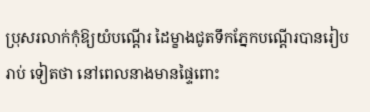ប្រុសរលាក់កុំឱ្យយំបណ្ដើរ ដៃម្ខាងជូតទឹកភ្នែកបណ្ដើរបានរៀបរាប់ ទៀតថា នៅពេលនាងមានផ្ទៃពោះ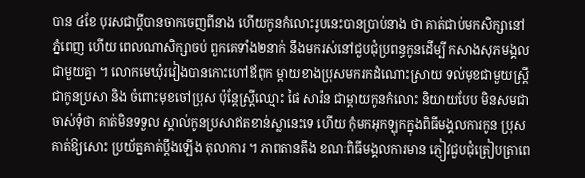បាន ៤ខែ បុរសជាប្ដីបានចាកចេញពីនាង ហើយកូនកំលោះរូបនេះបានប្រាប់នាង ថា គាត់ជាប់មកសិក្សានៅភ្នំពេញ ហើយ ពេលណាសិក្សាចប់ ពួកគេទាំង២នាក់ នឹងមករស់នៅជួបជុំប្រពន្ធកូនដើម្បី កសាងសុភមង្គលជាមួយគ្នា ។ លោកមេឃុំរវៀងបានកោះហៅឪពុក ម្ដាយខាងប្រុសមករកដំណោះស្រាយ ទល់មុខជាមួយស្ដ្រីជាកូនប្រសា និង ចំពោះមុខចៅប្រុស ប៉ុន្ដែស្ដ្រីឈ្មោះ ផៃ សារ៉ន ជាម្ដាយកូនកំលោះ និយាយបែប មិនសមជាចាស់ទុំថា គាត់មិនទទួល ស្គាល់កូនប្រសាឥតខាន់ស្លានេះទេ ហើយ កុំមកអុកឡុកក្នុងពិធីមង្គលការកូន ប្រុសគាត់ឱ្យសោះ ប្រយ័ត្នគាត់ប្ដឹងឡើង តុលាការ ។ ភាពតានតឹង ខណៈពិធីមង្គលការមាន ភ្ញៀវជួបជុំត្រៀបត្រាពេ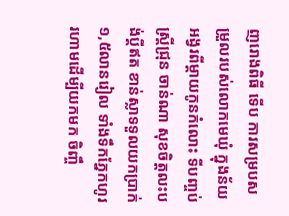ញរោងពិធី ទើប ការសម្របសម្រួលរបស់លោកមេឃុំ ក្នុងន័យអង្វរពីម្ដាយកូនកំលោះ ទីបញ្ចប់ ស្ដ្រីជ្រុន ចាន់ណា សុខចិត្ដលះបង់ប្ដីឥត ខាន់ស្លាទទួលយកប្រាក់១,៥លានរៀល ទាំងទឹកភ្នែកហូររហាមដើម្បីយកមក ចិញ្ចឹ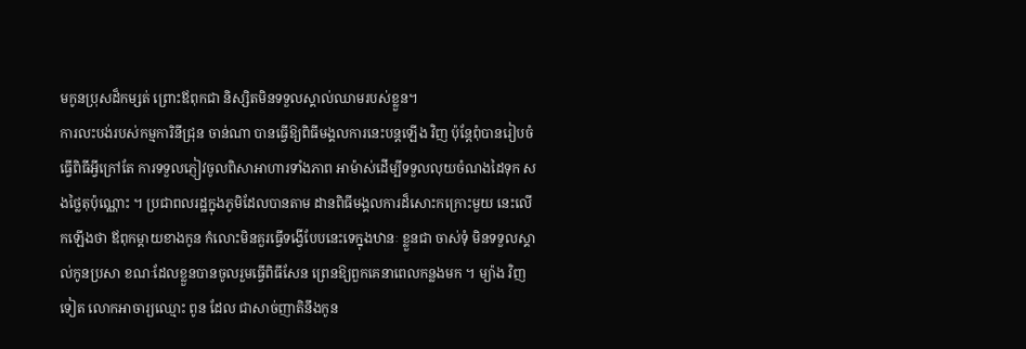មកូនប្រុសដ៏កម្សត់ ព្រោះឪពុកជា និស្សិតមិនទទួលស្គាល់ឈាមរបស់ខ្លួន។
ការលះបង់របស់កម្មការិនីជ្រុន ចាន់ណា បានធ្វើឱ្យពិធីមង្គលការនេះបន្ដឡើង វិញ ប៉ុន្ដែពុំបានរៀបចំធ្វើពិធីអ្វីក្រៅតែ ការទទួលភ្ញៀវចូលពិសាអាហារទាំងភាព អាម៉ាស់ដើម្បីទទួលលុយចំណងដៃទុក សងថ្លៃតុប៉ុណ្ណោះ ។ ប្រជាពលរដ្ឋក្នុងភូមិដែលបានតាម ដានពិធីមង្គលការដ៏សោះកក្រោះមួយ នេះលើកឡើងថា ឪពុកម្ដាយខាងកូន កំលោះមិនគួរធ្វើទង្វើបែបនេះទេក្នុងឋានៈ ខ្លួនជា ចាស់ទុំ មិនទទួលស្គាល់កូនប្រសា ខណៈដែលខ្លួនបានចូលរួមធ្វើពិធីសែន ព្រេនឱ្យពួកគេនាពេលកន្លងមក ។ ម្យ៉ាង វិញទៀត លោកអាចារ្យឈ្មោះ ពូន ដែល ជាសាច់ញាតិនឹងកូន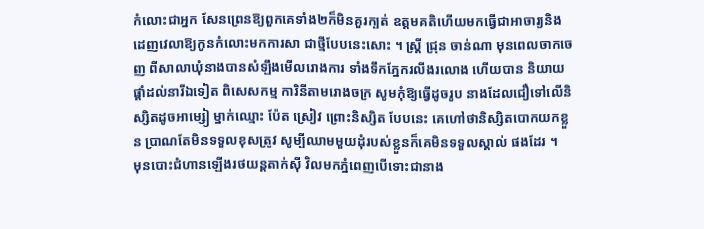កំលោះជាអ្នក សែនព្រេនឱ្យពួកគេទាំង២ក៏មិនគួរក្បត់ ឧត្ដមគតិហើយមកធ្វើជាអាចារ្យនិង ដេញវេលាឱ្យកូនកំលោះមកការសា ជាថ្មីបែបនេះសោះ ។ ស្ដ្រី ជ្រុន ចាន់ណា មុនពេលចាកចេញ ពីសាលាឃុំនាងបានសំឡឹងមើលរោងការ ទាំងទឹកភ្នែករលីងរលោង ហើយបាន និយាយផ្ដាំដល់នារីឯទៀត ពិសេសកម្ម ការិនីតាមរោងចក្រ សូមកុំឱ្យធ្វើដូចរូប នាងដែលជឿទៅលើនិស្សិតដូចអាម្សៀ ម្នាក់ឈ្មោះ ប៉ែត ស្រៀវ ព្រោះនិស្សិត បែបនេះ គេហៅថានិស្សិតបោកយកខ្លួន ប្រាណតែមិនទទួលខុសត្រូវ សូម្បីឈាមមួយដុំរបស់ខ្លួនក៏គេមិនទទួលស្គាល់ ផងដែរ ។
មុនបោះជំហានឡើងរថយន្ដតាក់ស៊ី វិលមកភ្នំពេញបើទោះជានាង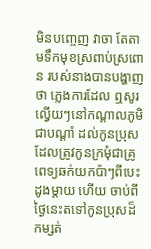មិនបញ្ចេញ វាចា តែតាមទឹកមុខស្រពាប់ស្រពោន របស់នាងបានបង្ហាញថា ភ្លេងការដែល ឮសូរល្វើយៗនៅកណ្ដាលភូមិជាបណ្ដាំ ដល់កូនប្រុសដែលត្រូវកូនក្រមុំជាគ្រូ ពេទ្យឆក់យកប៉ាៗពីបេះដូងម្ដាយ ហើយ ចាប់ពីថ្ងៃនេះតទៅកូនប្រុសដ៏កម្សត់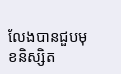លែងបានជួបមុខនិស្សិត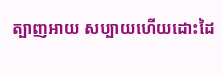ត្បាញអាយ សប្បាយហើយដោះដៃ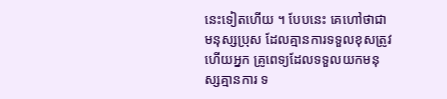នេះទៀតហើយ ។ បែបនេះ គេហៅថាជាមនុស្សប្រុស ដែលគ្មានការទទួលខុសត្រូវ ហើយអ្នក គ្រូពេទ្យដែលទទួលយកមនុស្សគ្មានការ ទ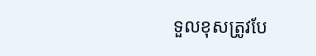ទួលខុសត្រូវបែ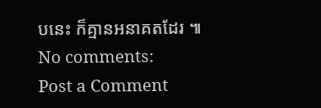បនេះ ក៏គ្មានអនាគតដែរ ៕
No comments:
Post a Comment